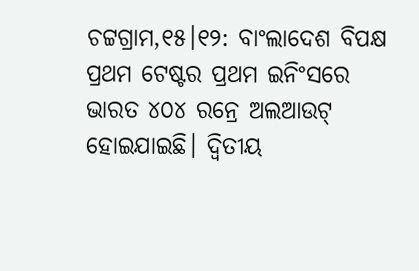ଚଟ୍ଟଗ୍ରାମ,୧୫।୧୨: ବାଂଲାଦେଶ ବିପକ୍ଷ ପ୍ରଥମ ଟେଷ୍ଟର ପ୍ରଥମ ଇନିଂସରେ ଭାରତ ୪୦୪ ରନ୍ରେ ଅଲଆଉଟ୍ ହୋଇଯାଇଛି। ଦ୍ୱିତୀୟ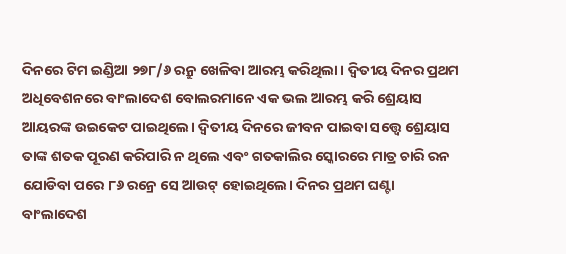ଦିନରେ ଟିମ ଇଣ୍ଡିଆ ୨୭୮/୬ ରନ୍ରୁ ଖେଳିବା ଆରମ୍ଭ କରିଥିଲା। ଦ୍ୱିତୀୟ ଦିନର ପ୍ରଥମ ଅଧିବେଶନରେ ବାଂଲାଦେଶ ବୋଲରମାନେ ଏକ ଭଲ ଆରମ୍ଭ କରି ଶ୍ରେୟାସ ଆୟରଙ୍କ ଉଇକେଟ ପାଇଥିଲେ। ଦ୍ୱିତୀୟ ଦିନରେ ଜୀବନ ପାଇବା ସତ୍ତ୍ୱେ ଶ୍ରେୟାସ ତାଙ୍କ ଶତକ ପୂରଣ କରିପାରି ନ ଥିଲେ ଏବଂ ଗତକାଲିର ସ୍କୋରରେ ମାତ୍ର ଚାରି ରନ ଯୋଡିବା ପରେ ୮୬ ରନ୍ରେ ସେ ଆଉଟ୍ ହୋଇଥିଲେ। ଦିନର ପ୍ରଥମ ଘଣ୍ଟା ବାଂଲାଦେଶ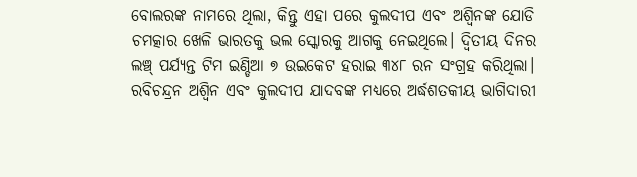ବୋଲରଙ୍କ ନାମରେ ଥିଲା, କିନ୍ତୁ ଏହା ପରେ କୁଲଦୀପ ଏବଂ ଅଶ୍ୱିନଙ୍କ ଯୋଡି ଚମତ୍କାର ଖେଳି ଭାରତକୁ ଭଲ ସ୍କୋରକୁ ଆଗକୁ ନେଇଥିଲେ। ଦ୍ୱିତୀୟ ଦିନର ଲଞ୍ଚ୍ ପର୍ଯ୍ୟନ୍ତ ଟିମ ଇଣ୍ଡିଆ ୭ ଉଇକେଟ ହରାଇ ୩୪୮ ରନ ସଂଗ୍ରହ କରିଥିଲା। ରବିଚନ୍ଦ୍ରନ ଅଶ୍ୱିନ ଏବଂ କୁଲଦୀପ ଯାଦବଙ୍କ ମଧ୍ୟରେ ଅର୍ଦ୍ଧଶତକୀୟ ଭାଗିଦାରୀ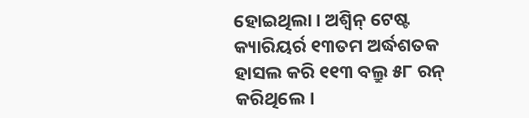ହୋଇଥିଲା। ଅଶ୍ୱିନ୍ ଟେଷ୍ଟ କ୍ୟାରିୟର୍ର ୧୩ତମ ଅର୍ଦ୍ଧଶତକ ହାସଲ କରି ୧୧୩ ବଲ୍ରୁ ୫୮ ରନ୍ କରିଥିଲେ।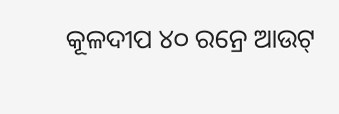କୂଳଦୀପ ୪୦ ରନ୍ରେ ଆଉଟ୍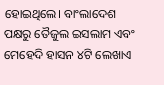ହୋଇଥିଲେ। ବାଂଲାଦେଶ ପକ୍ଷରୁ ତୈଜୁଲ ଇସଲାମ ଏବଂ ମେହେଦି ହାସନ ୪ଟି ଲେଖାଏ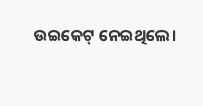ଉଇକେଟ୍ ନେଇଥିଲେ।